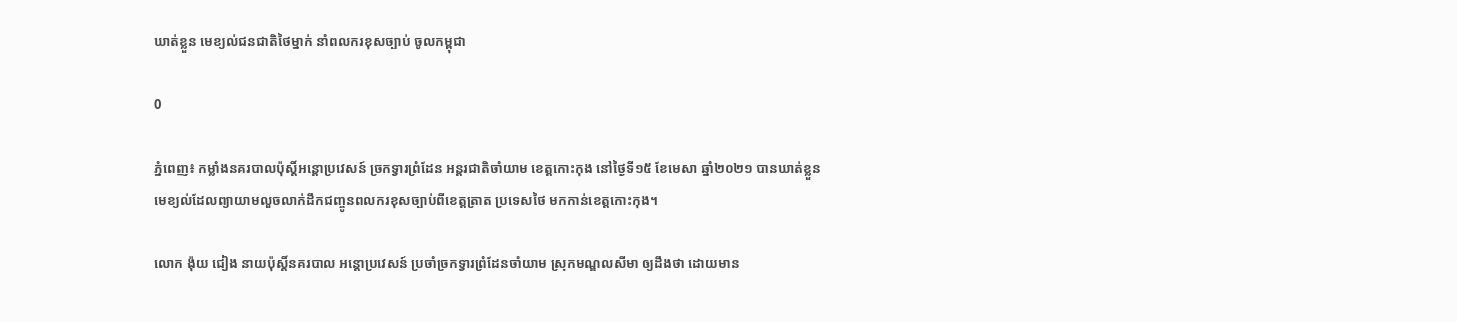ឃាត់ខ្លួន មេខ្យល់ជនជាតិថៃម្នាក់ នាំពលករខុសច្បាប់ ចូលកម្ពុជា

0

ភ្នំពេញ៖ កម្លាំងនគរបាលប៉ុស្តិ៍អន្តោប្រវេសន៍ ច្រកទ្វារព្រំដែន អន្តរជាតិចាំយាម ខេត្តកោះកុង នៅថ្ងៃទី១៥ ខែមេសា ឆ្នាំ២០២១ បានឃាត់ខ្លួនមេខ្យល់ដែលព្យាយាមលួចលាក់ដឹកជញ្ចូនពលករខុសច្បាប់ពីខេត្តត្រាត ប្រទេសថៃ មកកាន់ខេត្តកោះកុង។

លោក ង៉ុយ ជៀង នាយប៉ុស្តិ៍នគរបាល អន្តោប្រវេសន៍ ប្រចាំច្រកទ្វារព្រំដែនចាំយាម ស្រុកមណ្ឌលសីមា ឲ្យដឹងថា ដោយមាន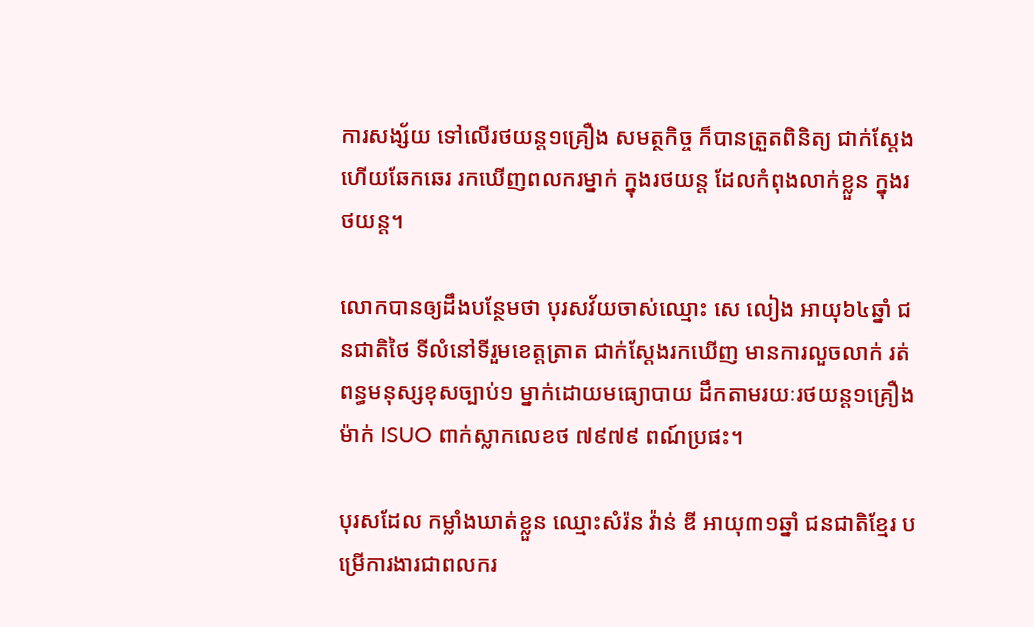ការសង្ស័យ ទៅលើរថយន្ត១គ្រឿង សមត្ថកិច្ច ក៏បានត្រួតពិនិត្យ ជាក់ស្តែងហើយឆែកឆេរ រកឃើញពលករម្នាក់ ក្នុងរថយន្ត ដែលកំពុងលាក់ខ្លួន ក្នុងរថយន្ត។

លោកបានឲ្យដឹងបន្ថែមថា បុរសវ័យចាស់ឈ្មោះ សេ លៀង អាយុ៦៤ឆ្នាំ ជនជាតិថៃ ទីលំនៅទីរួមខេត្តត្រាត ជាក់ស្តែងរកឃើញ មានការលួចលាក់ រត់ពន្ធមនុស្សខុសច្បាប់១ ម្នាក់ដោយមធ្យោបាយ ដឹកតាមរយៈរថយន្ត១គ្រឿង ម៉ាក់ ISUO ពាក់ស្លាកលេខថ ៧៩៧៩ ពណ៍ប្រផះ។

បុរសដែល កម្លាំងឃាត់ខ្លួន ឈ្មោះសំរ៉ន វ៉ាន់ ឌី អាយុ៣១ឆ្នាំ ជនជាតិខ្មែរ បម្រើការងារជាពលករ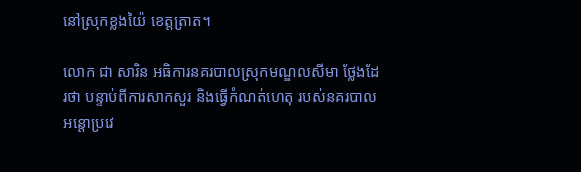នៅស្រុកខ្លងយ៉ៃ ខេត្តត្រាត។

លោក ជា សារិន អធិការនគរបាលស្រុកមណ្ឌលសីមា ថ្លែងដែរថា បន្ទាប់ពីការសាកសួរ និងធ្វើកំណត់ហេតុ របស់នគរបាលអន្តោប្រវេ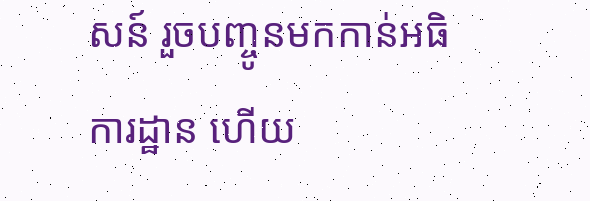សន៍ រួចបញ្ចូនមកកាន់អធិការដ្ឋាន ហើយ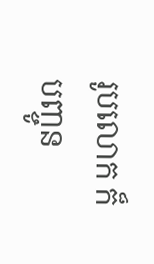រូបលោក ក៏បញ្ចូន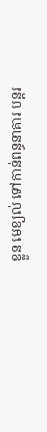ខ្លួន មេខ្យល់ ទៅកាន់ពន្ធនាគារ បន្តរ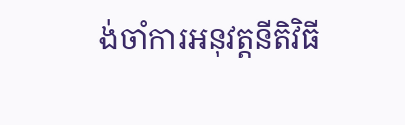ង់ចាំការអនុវត្តនីតិវិធី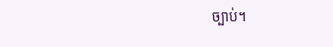ច្បាប់។